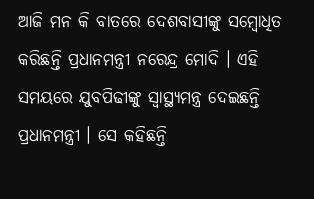ଆଜି ମନ କି ବାତରେ ଦେଶବାସୀଙ୍କୁ ସମ୍ବୋଧିତ କରିଛନ୍ତି ପ୍ରଧାନମନ୍ତ୍ରୀ ନରେନ୍ଦ୍ର ମୋଦି । ଏହି ସମୟରେ ଯୁବପିଢୀଙ୍କୁ ସ୍ୱାସ୍ଥ୍ୟମନ୍ତ୍ର ଦେଇଛନ୍ତି ପ୍ରଧାନମନ୍ତ୍ରୀ । ସେ କହିଛନ୍ତି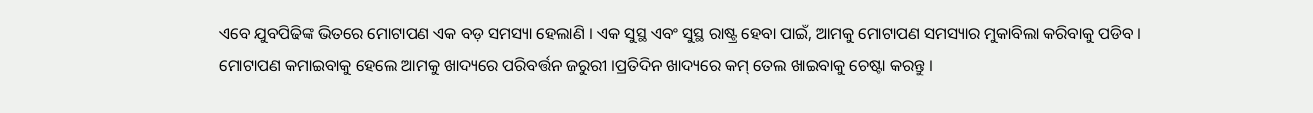ଏବେ ଯୁବପିଢିଙ୍କ ଭିତରେ ମୋଟାପଣ ଏକ ବଡ଼ ସମସ୍ୟା ହେଲାଣି । ଏକ ସୁସ୍ଥ ଏବଂ ସୁସ୍ଥ ରାଷ୍ଟ୍ର ହେବା ପାଇଁ, ଆମକୁ ମୋଟାପଣ ସମସ୍ୟାର ମୁକାବିଲା କରିବାକୁ ପଡିବ । ମୋଟାପଣ କମାଇବାକୁ ହେଲେ ଆମକୁ ଖାଦ୍ୟରେ ପରିବର୍ତ୍ତନ ଜରୁରୀ ।ପ୍ରତିଦିନ ଖାଦ୍ୟରେ କମ୍‌ ତେଲ ଖାଇବାକୁ ଚେଷ୍ଟା କରନ୍ତୁ ।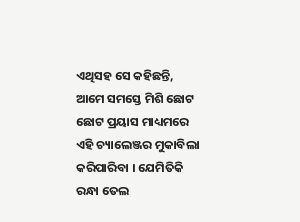ଏଥିସହ ସେ କହିଛନ୍ତି, ଆମେ ସମସ୍ତେ ମିଶି ଛୋଟ ଛୋଟ ପ୍ରୟାସ ମାଧ୍ୟମରେ ଏହି ଚ୍ୟାଲେଞ୍ଜର ମୁକାବିଲା କରିପାରିବା । ଯେମିତିକି ରନ୍ଧା ତେଲ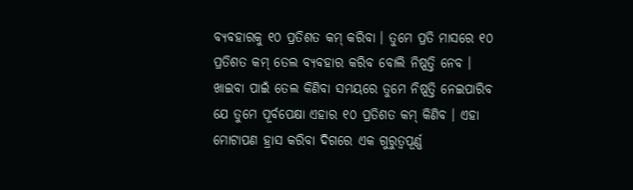ବ୍ୟବହାରକୁ ୧୦ ପ୍ରତିଶତ କମ୍ କରିବା । ତୁମେ ପ୍ରତି ମାସରେ ୧୦ ପ୍ରତିଶତ କମ୍ ତେଲ ବ୍ୟବହାର କରିବ ବୋଲି ନିଷ୍ପତ୍ତି ନେବ । ଖାଇବା ପାଇଁ ତେଲ କିଣିବା ସମୟରେ ତୁମେ ନିଷ୍ପତ୍ତି ନେଇପାରିବ ଯେ ତୁମେ ପୂର୍ବପେକ୍ଷା ଏହାର ୧୦ ପ୍ରତିଶତ କମ୍ କିଣିବ । ଏହା ମୋଟାପଣ ହ୍ରାସ କରିବା ଦିଗରେ ଏକ ଗୁରୁତ୍ୱପୂର୍ଣ୍ଣ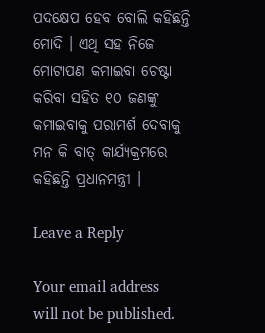ପଦକ୍ଷେପ ହେବ ବୋଲି କହିଛନ୍ତି ମୋଦି । ଏଥି ସହ ନିଜେ ମୋଟାପଣ କମାଇବା ଚେଷ୍ଟା କରିବା ସହିତ ୧୦ ଜଣଙ୍କୁ କମାଇବାକୁ ପରାମର୍ଶ ଦେବାକୁ ମନ କି ବାତ୍ କାର୍ଯ୍ୟକ୍ରମରେ କହିଛନ୍ତି ପ୍ରଧାନମନ୍ତ୍ରୀ ।

Leave a Reply

Your email address will not be published.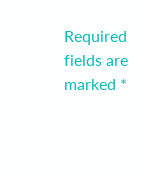Required fields are marked *